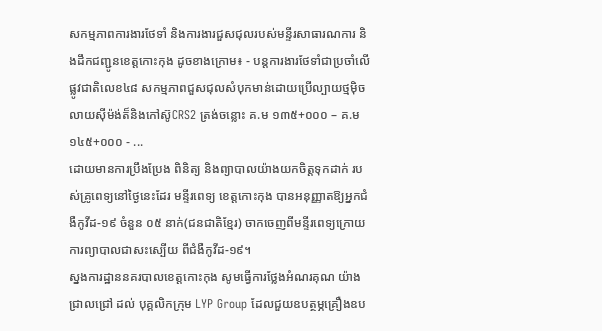សកម្មភាពការងារថែទាំ និងការងារជួសជុលរបស់មន្ទីរសាធារណការ និងដឹកជញ្ជូនខេត្តកោះកុង ដូចខាងក្រោម៖ ⁃ បន្តការងារថែទាំជាប្រចាំលើផ្លូវជាតិលេខ៤៨ សកម្មភាពជួសជុលសំបុកមាន់ដោយប្រើល្បាយថ្មម៉ិចលាយស៊ីម៉ង់ត៏និងកៅស៊ូCRS2 ត្រង់ចន្លោះ គ.ម ១៣៥+០០០ – គ.ម ១៤៥+០០០ ⁃ ...
ដោយមានការប្រឹងប្រែង ពិនិត្យ និងព្យាបាលយ៉ាងយកចិត្តទុកដាក់ របស់គ្រូពេទ្យនៅថ្ងៃនេះដែរ មន្ទីរពេទ្យ ខេត្តកោះកុង បានអនុញ្ញាតឱ្យអ្នកជំងឺកូវីដ-១៩ ចំនួន ០៥ នាក់(ជនជាតិខ្មែរ) ចាកចេញពីមន្ទីរពេទ្យក្រោយការព្យាបាលជាសះស្បើយ ពីជំងឺកូវីដ-១៩។
ស្នងការដ្ឋាននគរបាលខេត្តកោះកុង សូមធ្វើការថ្លែងអំណរគុណ យ៉ាងជ្រាលជ្រៅ ដល់ បុគ្គលិកក្រុម LYP Group ដែលជួយឧបត្ថម្ភគ្រឿងឧប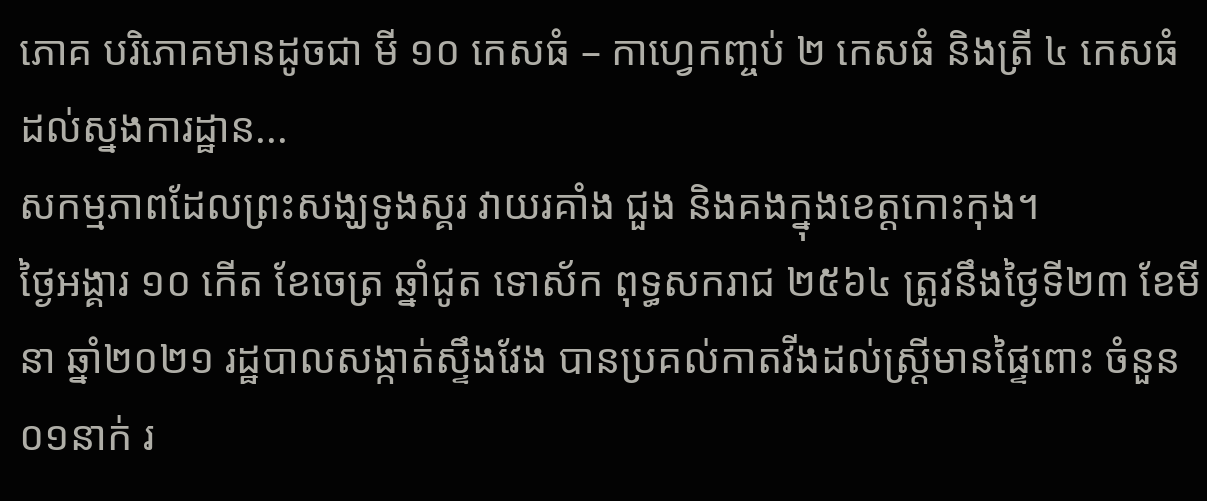ភោគ បរិភោគមានដូចជា មី ១០ កេសធំ – កាហ្វេកញ្ចប់ ២ កេសធំ និងត្រី ៤ កេសធំ ដល់ស្នងការដ្ឋាន...
សកម្មភាពដែលព្រះសង្ឃទូងស្គរ វាយរគាំង ជួង និងគងក្នុងខេត្តកោះកុង។
ថ្ងៃអង្គារ ១០ កើត ខែចេត្រ ឆ្នាំជូត ទោស័ក ពុទ្ធសករាជ ២៥៦៤ ត្រូវនឹងថ្ងៃទី២៣ ខែមីនា ឆ្នាំ២០២១ រដ្ឋបាលសង្កាត់ស្ទឹងវែង បានប្រគល់កាតវីងដល់ស្រ្តីមានផ្ទៃពោះ ចំនួន០១នាក់ រ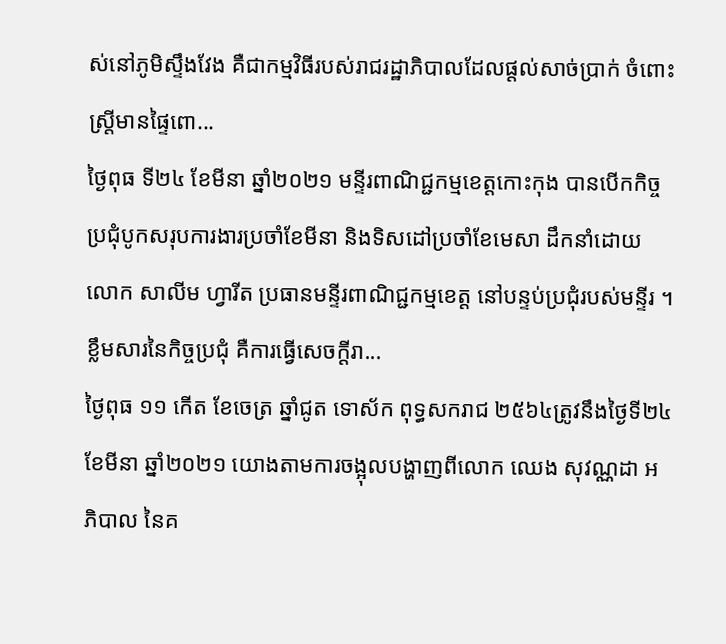ស់នៅភូមិស្ទឹងវែង គឺជាកម្មវិធីរបស់រាជរដ្ឋាភិបាលដែលផ្តល់សាច់ប្រាក់ ចំពោះស្ត្រីមានផ្ទៃពោ...
ថ្ងៃពុធ ទី២៤ ខែមីនា ឆ្នាំ២០២១ មន្ទីរពាណិជ្ជកម្មខេត្តកោះកុង បានបើកកិច្ចប្រជុំបូកសរុបការងារប្រចាំខែមីនា និងទិសដៅប្រចាំខែមេសា ដឹកនាំដោយ លោក សាលីម ហ្វារីត ប្រធានមន្ទីរពាណិជ្ជកម្មខេត្ត នៅបន្ទប់ប្រជុំរបស់មន្ទីរ ។ ខ្លឹមសារនៃកិច្ចប្រជុំ គឺការធ្វើសេចក្តីរា...
ថ្ងៃពុធ ១១ កើត ខែចេត្រ ឆ្នាំជូត ទោស័ក ពុទ្ធសករាជ ២៥៦៤ត្រូវនឹងថ្ងៃទី២៤ ខែមីនា ឆ្នាំ២០២១ យោងតាមការចង្អុលបង្ហាញពីលោក ឈេង សុវណ្ណដា អភិបាល នៃគ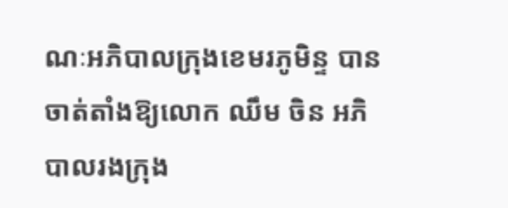ណៈអភិបាលក្រុងខេមរភូមិន្ទ បានចាត់តាំងឱ្យលោក ឈឹម ចិន អភិបាលរងក្រុង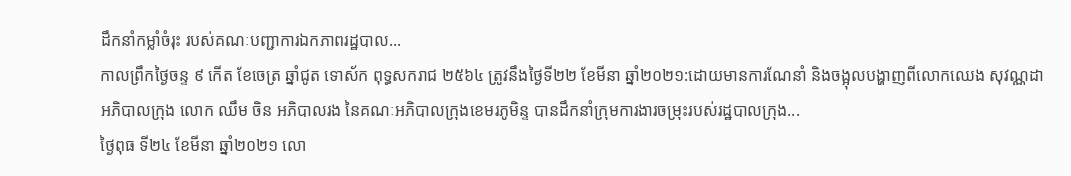ដឹកនាំកម្លាំចំរុះ របស់គណៈបញ្ជាការឯកភាពរដ្ឋបាល...
កាលព្រឹកថ្ងៃចន្ទ ៩ កើត ខែចេត្រ ឆ្នាំជូត ទោស័ក ពុទ្ធសករាជ ២៥៦៤ ត្រូវនឹងថ្ងៃទី២២ ខែមីនា ឆ្នាំ២០២១:ដោយមានការណែនាំ និងចង្អុលបង្ហាញពីលោកឈេង សុវណ្ណដា អភិបាលក្រុង លោក ឈឹម ចិន អភិបាលរង នៃគណៈអភិបាលក្រុងខេមរភូមិន្ទ បានដឹកនាំក្រុមការងារចម្រុះរបស់រដ្ឋបាលក្រុង...
ថ្ងៃពុធ ទី២៤ ខែមីនា ឆ្នាំ២០២១ លោ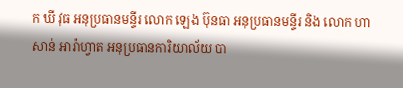ក ឃី វុធ អនុប្រធានមន្ទីរ លោក ឡេង ប៊ុនធា អនុប្រធានមន្ទីរ និង លោក ហាសាន់ អារ៉ាហ្វាត អនុប្រធានការិយាល័យ បា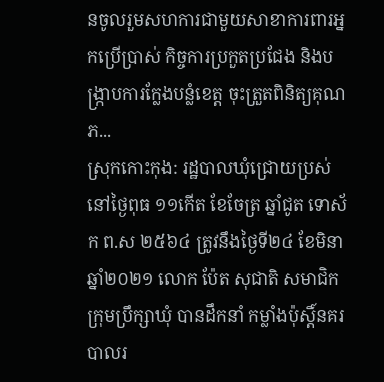នចូលរួមសហការជាមួយសាខាការពារអ្នកប្រើប្រាស់ កិច្ចការប្រកួតប្រជែង និងបង្ក្រាបការក្លែងបន្លំខេត្ត ចុះត្រួតពិនិត្យគុណភ...
ស្រុកកោះកុង: រដ្ឋបាលឃុំជ្រោយប្រស់ នៅថ្ងៃពុធ ១១កើត ខែចែត្រ ឆ្នាំជូត ទោស័ក ព.ស ២៥៦៤ ត្រូវនឹងថ្ងៃទី២៤ ខែមិនា ឆ្នាំ២០២១ លោក ប៉ែត សុជាតិ សមាជិកក្រុមប្រឹក្សាឃុំ បានដឹកនាំ កម្លាំងប៉ុស្តិ៍នគរបាលរ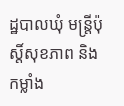ដ្ឋបាលឃុំ មន្ត្រីប៉ុស្តិ៍សុខភាព និងកម្លាំង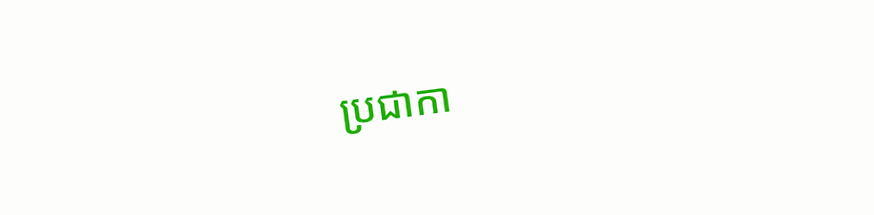ប្រជាកា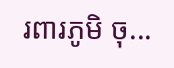រពារភូមិ ចុ...